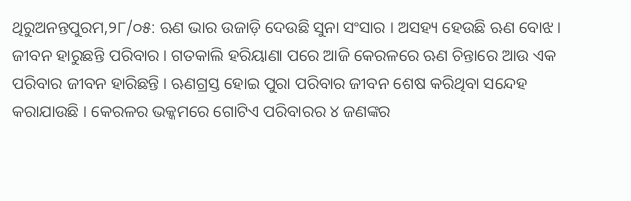ଥିରୁଅନନ୍ତପୁରମ,୨୮/୦୫: ଋଣ ଭାର ଉଜାଡ଼ି ଦେଉଛି ସୁନା ସଂସାର । ଅସହ୍ୟ ହେଉଛି ଋଣ ବୋଝ । ଜୀବନ ହାରୁଛନ୍ତି ପରିବାର । ଗତକାଲି ହରିୟାଣା ପରେ ଆଜି କେରଳରେ ଋଣ ଚିନ୍ତାରେ ଆଉ ଏକ ପରିବାର ଜୀବନ ହାରିଛନ୍ତି । ଋଣଗ୍ରସ୍ତ ହୋଇ ପୁରା ପରିବାର ଜୀବନ ଶେଷ କରିଥିବା ସନ୍ଦେହ କରାଯାଉଛି । କେରଳର ଭକ୍କମରେ ଗୋଟିଏ ପରିବାରର ୪ ଜଣଙ୍କର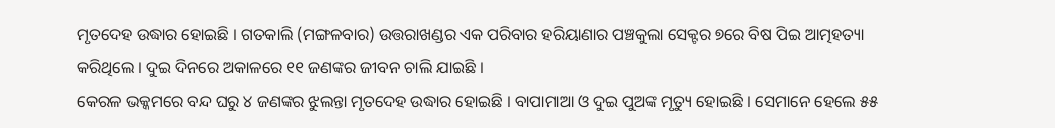ମୃତଦେହ ଉଦ୍ଧାର ହୋଇଛି । ଗତକାଲି (ମଙ୍ଗଳବାର) ଉତ୍ତରାଖଣ୍ଡର ଏକ ପରିବାର ହରିୟାଣାର ପଞ୍ଚକୁଲା ସେକ୍ଟର ୭ରେ ବିଷ ପିଇ ଆତ୍ମହତ୍ୟା କରିଥିଲେ । ଦୁଇ ଦିନରେ ଅକାଳରେ ୧୧ ଜଣଙ୍କର ଜୀବନ ଚାଲି ଯାଇଛି ।
କେରଳ ଭକ୍କମରେ ବନ୍ଦ ଘରୁ ୪ ଜଣଙ୍କର ଝୁଲନ୍ତା ମୃତଦେହ ଉଦ୍ଧାର ହୋଇଛି । ବାପାମାଆ ଓ ଦୁଇ ପୁଅଙ୍କ ମୃତ୍ୟୁ ହୋଇଛି । ସେମାନେ ହେଲେ ୫୫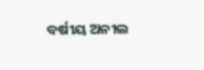ବର୍ଷୀୟ ଅନୀଲ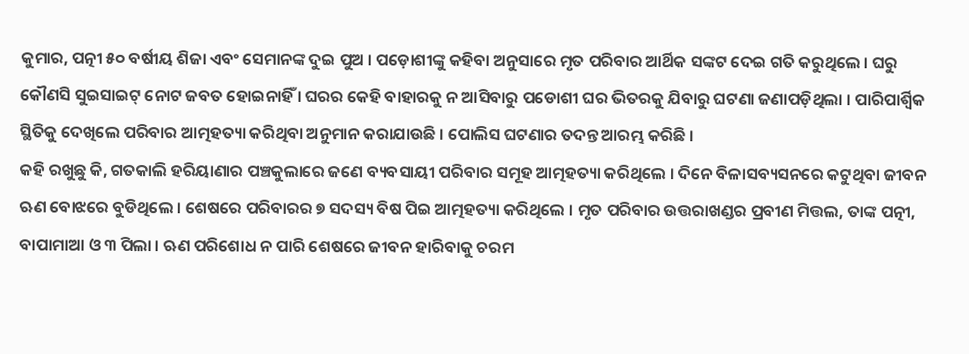କୁମାର, ପତ୍ନୀ ୫୦ ବର୍ଷୀୟ ଶିଜା ଏବଂ ସେମାନଙ୍କ ଦୁଇ ପୁଅ । ପଡ଼ୋଶୀଙ୍କୁ କହିବା ଅନୁସାରେ ମୃତ ପରିବାର ଆର୍ଥିକ ସଙ୍କଟ ଦେଇ ଗତି କରୁଥିଲେ । ଘରୁ କୌଣସି ସୁଇସାଇଟ୍ ନୋଟ ଜବତ ହୋଇନାହିଁ । ଘରର କେହି ବାହାରକୁ ନ ଆସିବାରୁ ପଡୋଶୀ ଘର ଭିତରକୁ ଯିବାରୁ ଘଟଣା ଜଣାପଡ଼ିଥିଲା । ପାରିପାର୍ଶ୍ୱିକ ସ୍ଥିତିକୁ ଦେଖିଲେ ପରିବାର ଆତ୍ମହତ୍ୟା କରିଥିବା ଅନୁମାନ କରାଯାଉଛି । ପୋଲିସ ଘଟଣାର ତଦନ୍ତ ଆରମ୍ଭ କରିଛି ।
କହି ରଖୁଛୁ କି, ଗତକାଲି ହରିୟାଣାର ପଞ୍ଚକୁଲାରେ ଜଣେ ବ୍ୟବସାୟୀ ପରିବାର ସମୂହ ଆତ୍ମହତ୍ୟା କରିଥିଲେ । ଦିନେ ବିଳାସବ୍ୟସନରେ କଟୁଥିବା ଜୀବନ ଋଣ ବୋଝରେ ବୁଡିଥିଲେ । ଶେଷରେ ପରିବାରର ୭ ସଦସ୍ୟ ବିଷ ପିଇ ଆତ୍ମହତ୍ୟା କରିଥିଲେ । ମୃତ ପରିବାର ଉତ୍ତରାଖଣ୍ଡର ପ୍ରବୀଣ ମିତ୍ତଲ, ତାଙ୍କ ପତ୍ନୀ, ବାପାମାଆ ଓ ୩ ପିଲା । ଋଣ ପରିଶୋଧ ନ ପାରି ଶେଷରେ ଜୀବନ ହାରିବାକୁ ଚରମ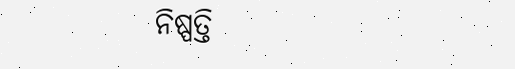ନିଷ୍ପତ୍ତି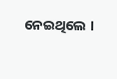ନେଇଥିଲେ ।